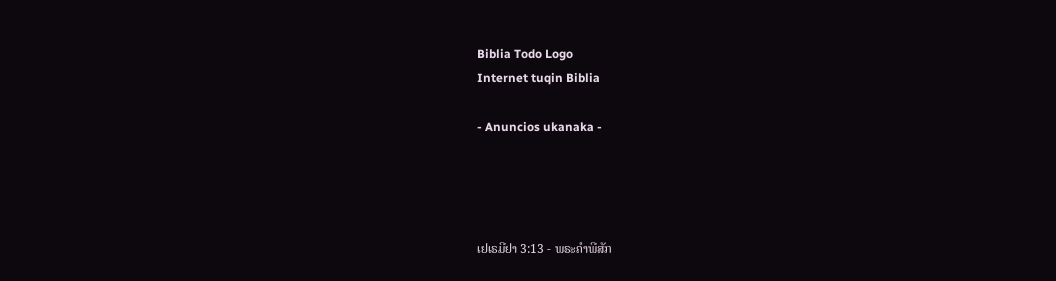Biblia Todo Logo
Internet tuqin Biblia

- Anuncios ukanaka -




ເຢເຣມີຢາ 3:13 - ພຣະຄຳພີສັກ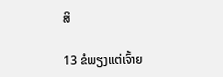ສິ

13 ຂໍພຽງແຕ່ເຈົ້າຍ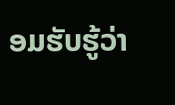ອມຮັບຮູ້ວ່າ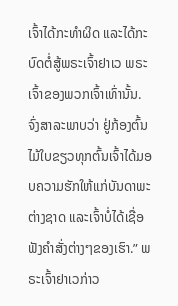ເຈົ້າໄດ້ກະທຳຜິດ ແລະໄດ້ກະບົດຕໍ່ສູ້ພຣະເຈົ້າຢາເວ ພຣະເຈົ້າຂອງພວກເຈົ້າເທົ່ານັ້ນ. ຈົ່ງສາລະພາບວ່າ ຢູ່ກ້ອງຕົ້ນໄມ້ໃບຂຽວທຸກຕົ້ນເຈົ້າໄດ້ມອບຄວາມຮັກໃຫ້ແກ່ບັນດາພະຕ່າງຊາດ ແລະເຈົ້າບໍ່ໄດ້ເຊື່ອຟັງຄຳສັ່ງຕ່າງໆຂອງເຮົາ.” ພຣະເຈົ້າຢາເວກ່າວ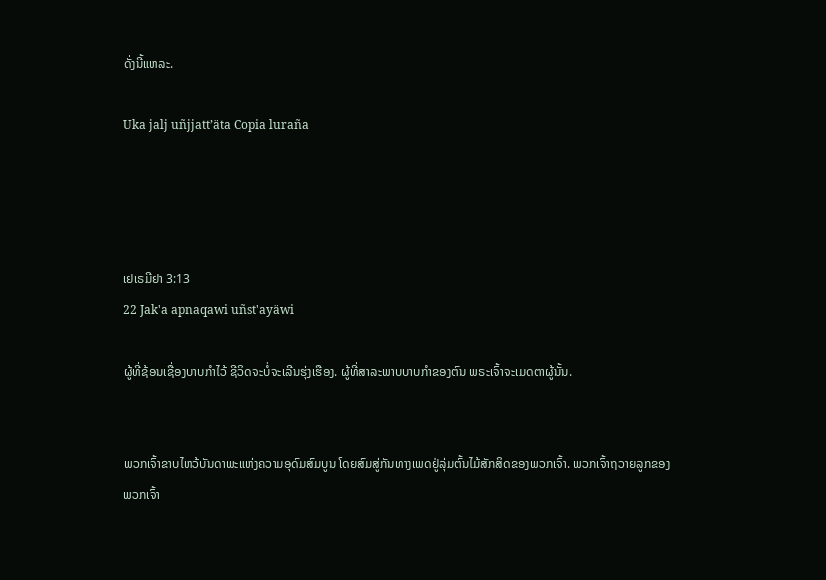ດັ່ງນີ້ແຫລະ.

Uka jalj uñjjattʼäta Copia luraña




ເຢເຣມີຢາ 3:13
22 Jak'a apnaqawi uñst'ayäwi

ຜູ້ທີ່ຊ້ອນເຊື່ອງບາບກຳໄວ້ ຊີວິດຈະບໍ່ຈະເລີນຮຸ່ງເຮືອງ. ຜູ້ທີ່ສາລະພາບບາບກຳຂອງຕົນ ພຣະເຈົ້າຈະເມດຕາຜູ້ນັ້ນ.


ພວກເຈົ້າຂາບໄຫວ້ບັນດາພະແຫ່ງຄວາມອຸດົມສົມບູນ ໂດຍສົມສູ່ກັນທາງເພດຢູ່ລຸ່ມຕົ້ນໄມ້ສັກສິດຂອງພວກເຈົ້າ. ພວກເຈົ້າຖວາຍລູກຂອງພວກເຈົ້າ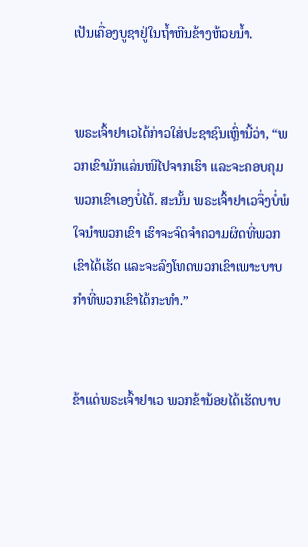ເປັນເຄື່ອງບູຊາຢູ່ໃນຖໍ້າຫີນຂ້າງຫ້ວຍນໍ້າ.


ພຣະເຈົ້າຢາເວໄດ້ກ່າວໃສ່ປະຊາຊົນເຫຼົ່ານີ້ວ່າ, “ພວກເຂົາມັກແລ່ນໜີໄປຈາກເຮົາ ແລະຈະຄອບຄຸມພວກເຂົາເອງບໍ່ໄດ້. ສະນັ້ນ ພຣະເຈົ້າຢາເວຈຶ່ງບໍ່ພໍໃຈນຳພວກເຂົາ ເຮົາຈະຈົດຈຳຄວາມຜິດທີ່ພວກເຂົາໄດ້ເຮັດ ແລະຈະລົງໂທດພວກເຂົາເພາະບາບກຳທີ່ພວກເຂົາໄດ້ກະທຳ.”


ຂ້າແດ່ພຣະເຈົ້າຢາເວ ພວກຂ້ານ້ອຍໄດ້ເຮັດບາບ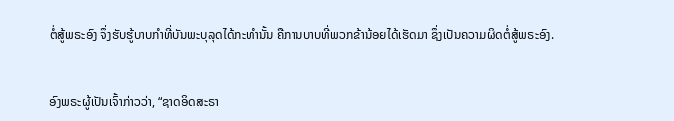ຕໍ່ສູ້ພຣະອົງ ຈຶ່ງຮັບຮູ້ບາບກຳທີ່ບັນພະບຸລຸດໄດ້ກະທຳນັ້ນ ຄືການບາບທີ່ພວກຂ້ານ້ອຍໄດ້ເຮັດມາ ຊຶ່ງເປັນຄວາມຜິດຕໍ່ສູ້ພຣະອົງ.


ອົງພຣະຜູ້ເປັນເຈົ້າກ່າວວ່າ, “ຊາດອິດສະຣາ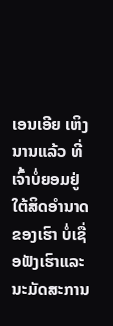ເອນເອີຍ ເຫິງນານແລ້ວ ທີ່ເຈົ້າບໍ່ຍອມຢູ່ໃຕ້ສິດອຳນາດຂອງເຮົາ ບໍ່ເຊື່ອຟັງເຮົາແລະນະມັດສະການ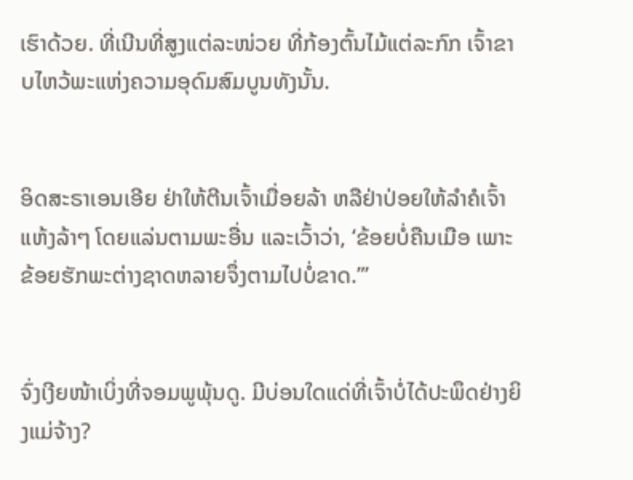ເຮົາດ້ວຍ. ທີ່ເນີນທີ່ສູງແຕ່ລະໜ່ວຍ ທີ່ກ້ອງຕົ້ນໄມ້ແຕ່ລະກົກ ເຈົ້າຂາບໄຫວ້ພະແຫ່ງຄວາມອຸດົມສົມບູນທັງນັ້ນ.


ອິດສະຣາເອນເອີຍ ຢ່າໃຫ້ຕີນເຈົ້າເມື່ອຍລ້າ ຫລືຢ່າປ່ອຍໃຫ້ລຳຄໍເຈົ້າແຫ້ງລ້າໆ ໂດຍແລ່ນຕາມພະອື່ນ ແລະເວົ້າວ່າ, ‘ຂ້ອຍບໍ່ຄືນເມືອ ເພາະຂ້ອຍຮັກພະຕ່າງຊາດຫລາຍຈຶ່ງຕາມໄປບໍ່ຂາດ.”’


ຈົ່ງເງີຍໜ້າເບິ່ງທີ່ຈອມພູພຸ້ນດູ. ມີບ່ອນໃດແດ່ທີ່ເຈົ້າບໍ່ໄດ້ປະພຶດຢ່າງຍິງແມ່ຈ້າງ?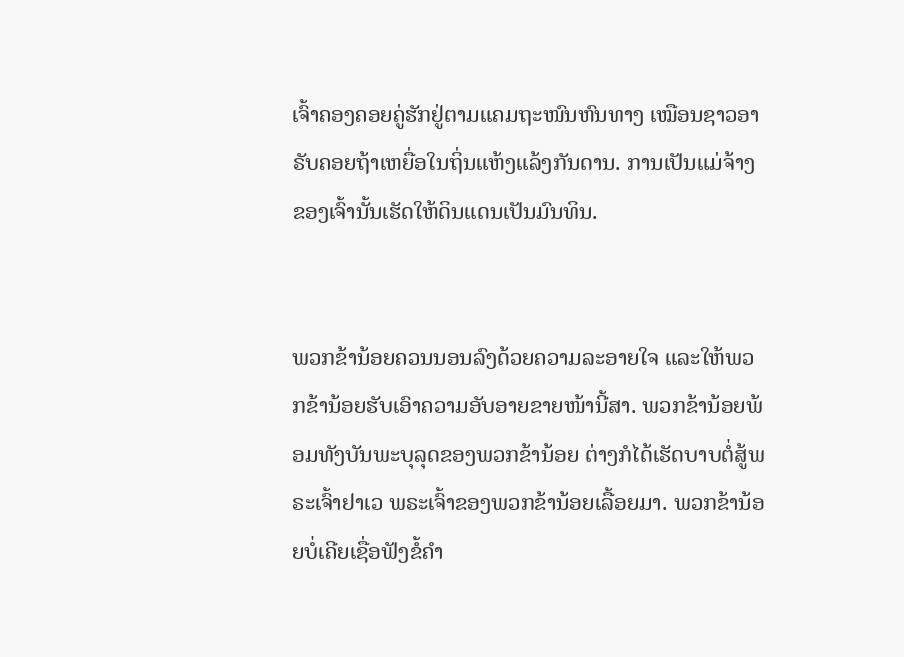ເຈົ້າຄອງຄອຍຄູ່ຮັກຢູ່ຕາມແຄມຖະໜົນຫົນທາງ ເໝືອນຊາວອາຣັບຄອຍຖ້າເຫຍື່ອໃນຖິ່ນແຫ້ງແລ້ງກັນດານ. ການເປັນແມ່ຈ້າງຂອງເຈົ້ານັ້ນເຮັດໃຫ້ດິນແດນເປັນມົນທິນ.


ພວກຂ້ານ້ອຍຄວນນອນລົງດ້ວຍຄວາມລະອາຍໃຈ ແລະໃຫ້ພວກຂ້ານ້ອຍຮັບເອົາຄວາມອັບອາຍຂາຍໜ້ານີ້ສາ. ພວກຂ້ານ້ອຍພ້ອມທັງບັນພະບຸລຸດຂອງພວກຂ້ານ້ອຍ ຕ່າງກໍໄດ້ເຮັດບາບຕໍ່ສູ້ພຣະເຈົ້າຢາເວ ພຣະເຈົ້າຂອງພວກຂ້ານ້ອຍເລື້ອຍມາ. ພວກຂ້ານ້ອຍບໍ່ເຄີຍເຊື່ອຟັງຂໍ້ຄຳ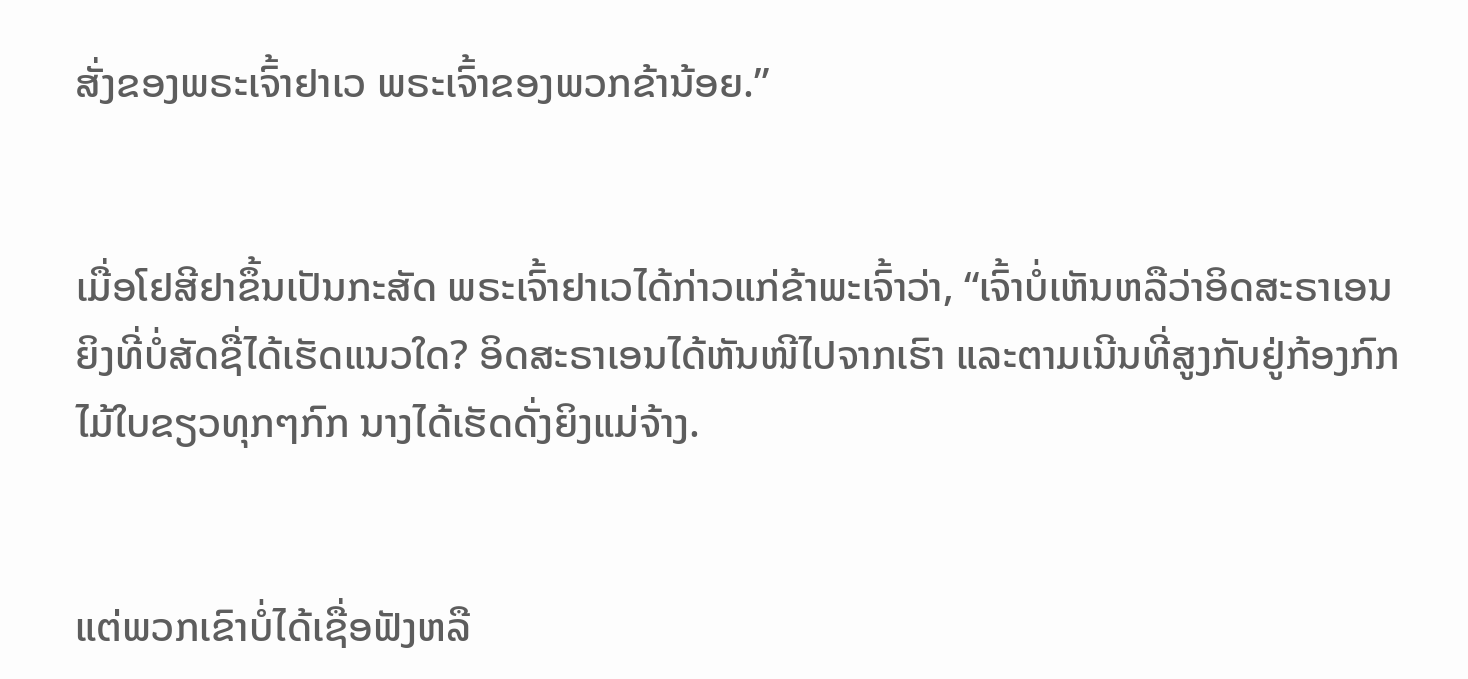ສັ່ງຂອງພຣະເຈົ້າຢາເວ ພຣະເຈົ້າຂອງພວກຂ້ານ້ອຍ.”


ເມື່ອໂຢສີຢາຂຶ້ນເປັນກະສັດ ພຣະເຈົ້າຢາເວໄດ້ກ່າວແກ່ຂ້າພະເຈົ້າວ່າ, “ເຈົ້າບໍ່ເຫັນຫລືວ່າອິດສະຣາເອນ ຍິງທີ່ບໍ່ສັດຊື່ໄດ້ເຮັດແນວໃດ? ອິດສະຣາເອນໄດ້ຫັນໜີໄປຈາກເຮົາ ແລະຕາມເນີນທີ່ສູງກັບຢູ່ກ້ອງກົກໄມ້ໃບຂຽວທຸກໆກົກ ນາງໄດ້ເຮັດດັ່ງຍິງແມ່ຈ້າງ.


ແຕ່ພວກເຂົາບໍ່ໄດ້ເຊື່ອຟັງຫລື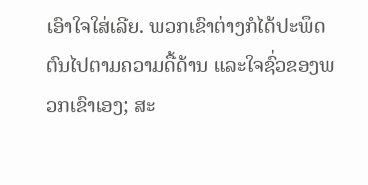ເອົາໃຈໃສ່ເລີຍ. ພວກເຂົາຕ່າງກໍໄດ້ປະພຶດຕົນໄປຕາມຄວາມດື້ດ້ານ ແລະໃຈຊົ່ວຂອງພວກເຂົາເອງ; ສະ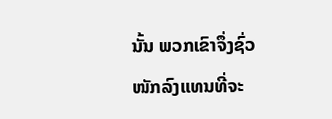ນັ້ນ ພວກເຂົາຈຶ່ງຊົ່ວໜັກລົງແທນທີ່ຈະ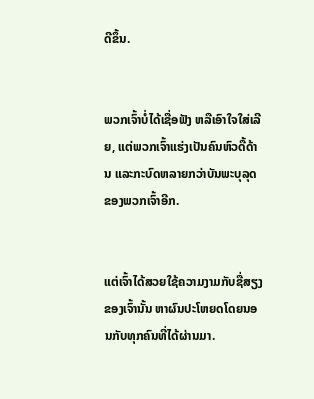ດີຂຶ້ນ.


ພວກເຈົ້າບໍ່ໄດ້ເຊື່ອຟັງ ຫລືເອົາໃຈໃສ່ເລີຍ, ແຕ່ພວກເຈົ້າແຮ່ງເປັນຄົນຫົວດື້ດ້ານ ແລະກະບົດຫລາຍກວ່າບັນພະບຸລຸດຂອງພວກເຈົ້າອີກ.


ແຕ່ເຈົ້າໄດ້ສວຍໃຊ້ຄວາມງາມກັບຊື່ສຽງຂອງເຈົ້ານັ້ນ ຫາຜົນປະໂຫຍດໂດຍນອນກັບທຸກຄົນທີ່ໄດ້ຜ່ານມາ.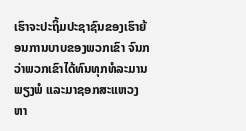ເຮົາຈະປະຖິ້ມປະຊາຊົນຂອງເຮົາຍ້ອນການບາບຂອງພວກເຂົາ ຈົນກວ່າພວກເຂົາໄດ້ທົນທຸກທໍລະມານພຽງພໍ ແລະມາຊອກສະແຫວງຫາ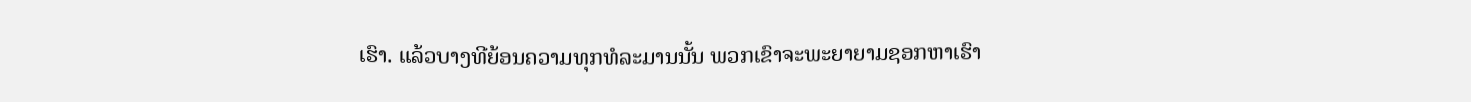ເຮົາ. ແລ້ວບາງທີຍ້ອນຄວາມທຸກທໍລະມານນັ້ນ ພວກເຂົາຈະພະຍາຍາມຊອກຫາເຮົາ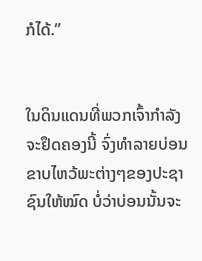ກໍໄດ້.”


ໃນດິນແດນທີ່ພວກເຈົ້າກຳລັງຈະຢຶດຄອງນີ້ ຈົ່ງທຳລາຍບ່ອນຂາບໄຫວ້ພະຕ່າງໆຂອງປະຊາຊົນໃຫ້ໝົດ ບໍ່ວ່າບ່ອນນັ້ນຈະ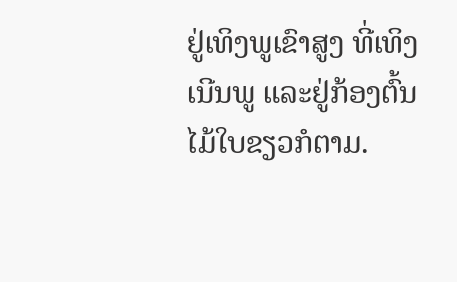ຢູ່ເທິງພູເຂົາສູງ ທີ່ເທິງເນີນພູ ແລະຢູ່ກ້ອງຕົ້ນໄມ້ໃບຂຽວກໍຕາມ.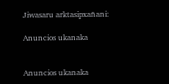Jiwasaru arktasipxañani:

Anuncios ukanaka


Anuncios ukanaka